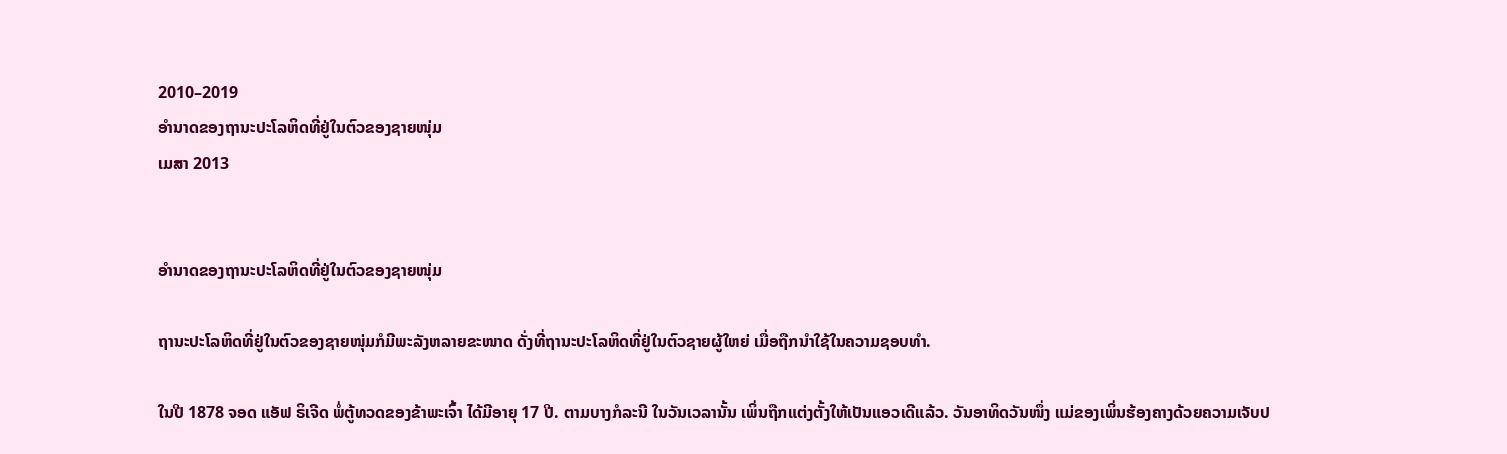2010–2019
ອຳນາດຂອງຖານະປະໂລຫິດທີ່ຢູ່ໃນຕົວຂອງຊາຍໜຸ່ມ
ເມສາ 2013


ອຳນາດຂອງຖານະປະໂລຫິດທີ່ຢູ່ໃນຕົວຂອງຊາຍໜຸ່ມ

ຖານະປະໂລຫິດທີ່ຢູ່ໃນຕົວຂອງຊາຍໜຸ່ມກໍມີພະລັງຫລາຍຂະໜາດ ດັ່ງທີ່ຖານະປະໂລຫິດທີ່ຢູ່ໃນຕົວຊາຍຜູ້ໃຫຍ່ ເມື່ອຖືກນຳໃຊ້ໃນຄວາມຊອບທຳ.

ໃນປີ 1878 ຈອດ ແອັຟ ຣິເຈີດ ພໍ່ຕູ້ທວດຂອງຂ້າພະເຈົ້າ ໄດ້ມີອາຍຸ 17 ປີ. ຕາມບາງກໍລະນີ ໃນວັນເວລານັ້ນ ເພິ່ນຖືກແຕ່ງຕັ້ງໃຫ້ເປັນແອວເດີແລ້ວ. ວັນອາທິດວັນໜຶ່ງ ແມ່ຂອງເພິ່ນຮ້ອງຄາງດ້ວຍຄວາມເຈັບປ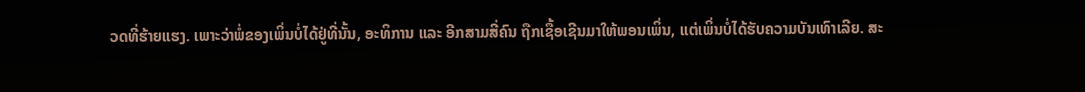ວດທີ່ຮ້າຍແຮງ. ເພາະວ່າພໍ່ຂອງເພິ່ນບໍ່ໄດ້ຢູ່ທີ່ນັ້ນ, ອະທິການ ແລະ ອີກສາມສີ່ຄົນ ຖືກເຊື້ອເຊີນມາໃຫ້ພອນເພິ່ນ, ແຕ່ເພິ່ນບໍ່ໄດ້ຮັບຄວາມບັນເທົາເລີຍ. ສະ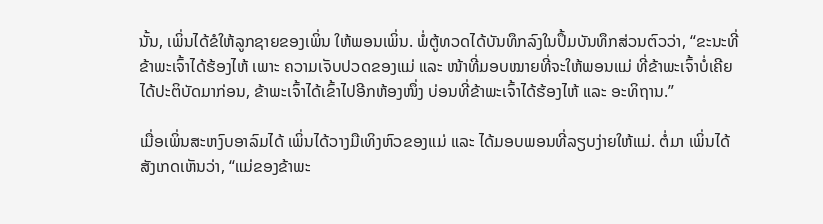ນັ້ນ, ເພິ່ນໄດ້ຂໍໃຫ້ລູກຊາຍຂອງເພິ່ນ ໃຫ້ພອນເພິ່ນ. ພໍ່ຕູ້ທວດໄດ້ບັນທຶກລົງໃນປຶ້ມບັນທຶກສ່ວນຕົວວ່າ, “ຂະນະທີ່ຂ້າພະເຈົ້າໄດ້ຮ້ອງໄຫ້ ເພາະ ຄວາມເຈັບປວດຂອງແມ່ ແລະ ໜ້າທີ່ມອບໝາຍທີ່ຈະໃຫ້ພອນແມ່ ທີ່ຂ້າພະເຈົ້າບໍ່ເຄີຍໄດ້ປະຕິບັດມາກ່ອນ, ຂ້າພະເຈົ້າໄດ້ເຂົ້າໄປອີກຫ້ອງໜຶ່ງ ບ່ອນທີ່ຂ້າພະເຈົ້າໄດ້ຮ້ອງໄຫ້ ແລະ ອະທິຖານ.”

ເມື່ອເພິ່ນສະຫງົບອາລົມໄດ້ ເພິ່ນໄດ້ວາງມືເທິງຫົວຂອງແມ່ ແລະ ໄດ້ມອບພອນທີ່ລຽບງ່າຍໃຫ້ແມ່. ຕໍ່ມາ ເພິ່ນໄດ້ສັງເກດເຫັນວ່າ, “ແມ່ຂອງຂ້າພະ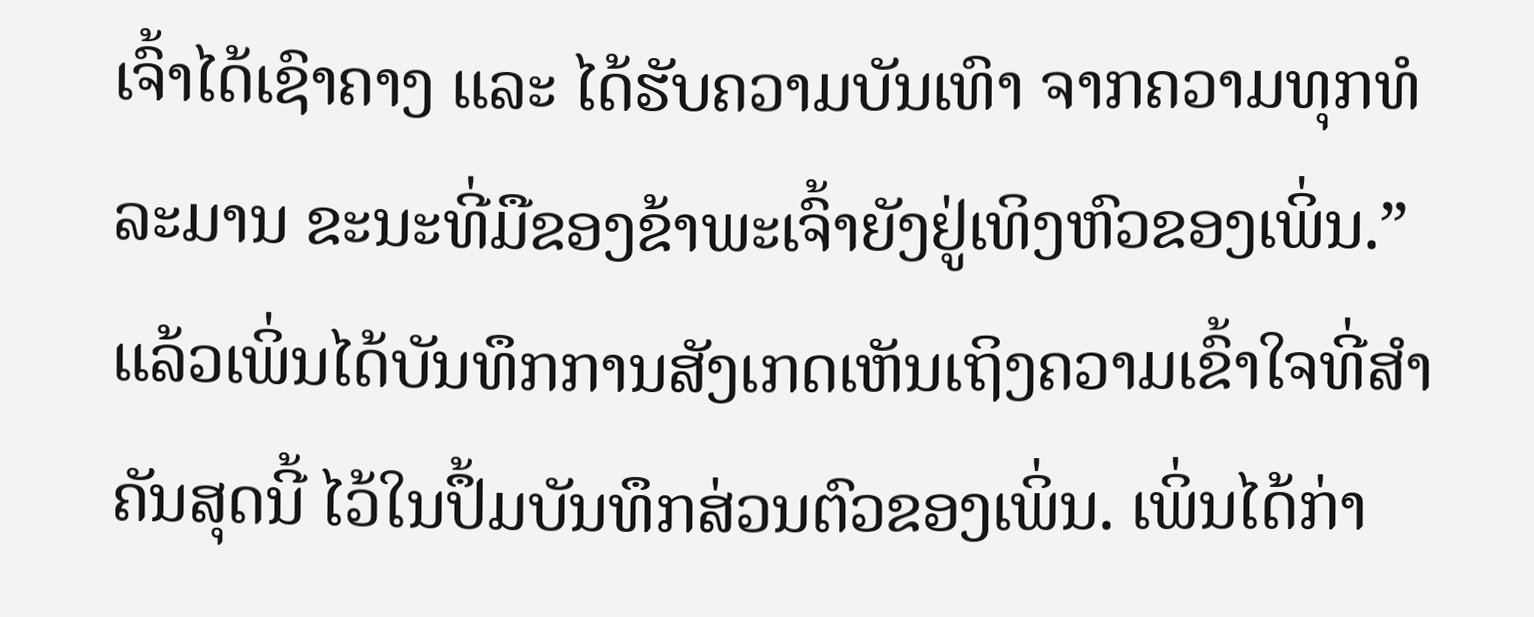ເຈົ້າໄດ້ເຊົາຄາງ ແລະ ໄດ້ຮັບຄວາມບັນເທົາ ຈາກຄວາມທຸກທໍລະມານ ຂະນະທີ່ມືຂອງຂ້າພະເຈົ້າຍັງຢູ່ເທິງຫົວຂອງເພິ່ນ.” ແລ້ວເພິ່ນໄດ້ບັນທຶກການສັງເກດເຫັນເຖິງຄວາມເຂົ້າໃຈທີ່ສຳຄັນສຸດນີ້ ໄວ້ໃນປຶ້ມບັນທຶກສ່ວນຕົວຂອງເພິ່ນ. ເພິ່ນໄດ້ກ່າ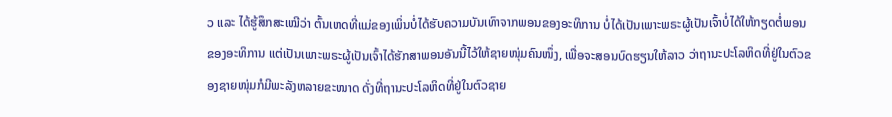ວ ແລະ ໄດ້ຮູ້ສຶກສະເໝີວ່າ ຕົ້ນເຫດທີ່ແມ່ຂອງເພິ່ນບໍ່ໄດ້ຮັບຄວາມບັນເທົາຈາກພອນຂອງອະທິການ ບໍ່ໄດ້ເປັນເພາະພຣະຜູ້ເປັນເຈົ້າບໍ່ໄດ້ໃຫ້ກຽດຕໍ່ພອນຂອງອະທິການ ແຕ່ເປັນເພາະພຣະຜູ້ເປັນເຈົ້າໄດ້ຮັກສາພອນອັນນີ້ໄວ້ໃຫ້ຊາຍໜຸ່ມຄົນໜຶ່ງ, ເພື່ອຈະສອນບົດຮຽນໃຫ້ລາວ ວ່າຖານະປະໂລຫິດທີ່ຢູ່ໃນຕົວຂອງຊາຍໜຸ່ມກໍມີພະລັງຫລາຍຂະໜາດ ດັ່ງທີ່ຖານະປະໂລຫິດທີ່ຢູ່ໃນຕົວຊາຍ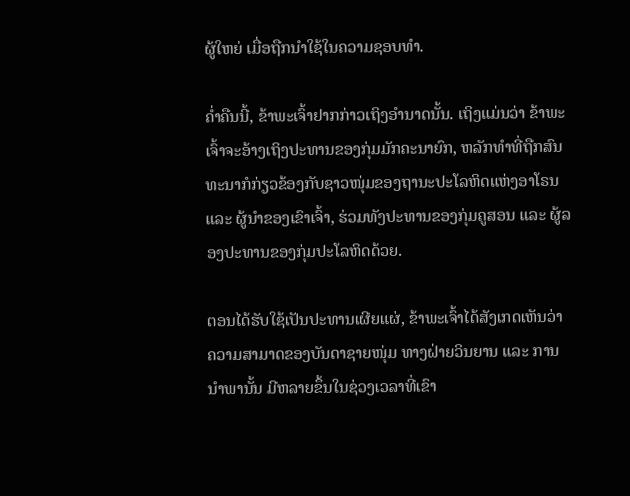ຜູ້ໃຫຍ່ ເມື່ອຖືກນຳໃຊ້ໃນຄວາມຊອບທຳ.

ຄ່ຳຄືນນີ້, ຂ້າພະເຈົ້າຢາກກ່າວເຖິງອຳນາດນັ້ນ. ເຖິງແມ່ນວ່າ ຂ້າພະເຈົ້າຈະອ້າງເຖິງປະທານຂອງກຸ່ມມັກຄະນາຍົກ, ຫລັກທຳທີ່ຖືກສົນທະນາກໍກ່ຽວຂ້ອງກັບຊາວໜຸ່ມຂອງຖານະປະໂລຫິດແຫ່ງອາໂຣນ ແລະ ຜູ້ນຳຂອງເຂົາເຈົ້າ, ຮ່ວມທັງປະທານຂອງກຸ່ມຄູສອນ ແລະ ຜູ້ລອງປະທານຂອງກຸ່ມປະໂລຫິດດ້ວຍ.

ຕອນໄດ້ຮັບໃຊ້ເປັນປະທານເຜີຍແຜ່, ຂ້າພະເຈົ້າໄດ້ສັງເກດເຫັນວ່າ ຄວາມສາມາດຂອງບັນດາຊາຍໜຸ່ມ ທາງຝ່າຍວິນຍານ ແລະ ການນຳພານັ້ນ ມີຫລາຍຂຶ້ນໃນຊ່ວງເວລາທີ່ເຂົາ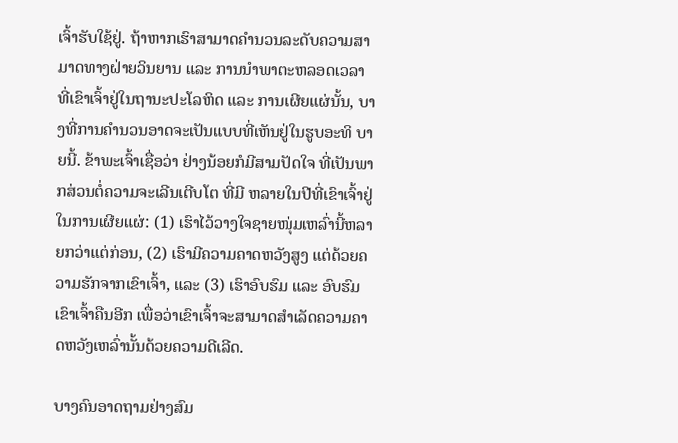ເຈົ້າຮັບໃຊ້ຢູ່. ຖ້າຫາກເຮົາສາມາດຄຳນວນລະດັບຄວາມສາມາດທາງຝ່າຍວິນຍານ ແລະ ການນຳພາຕະຫລອດເວລາ ທີ່ເຂົາເຈົ້າຢູ່ໃນຖານະປະໂລຫິດ ແລະ ການເຜີຍແຜ່ນັ້ນ, ບາງທີ່ການຄຳນວນອາດຈະເປັນແບບທີ່ເຫັນຢູ່ໃນຮູບອະທິ ບາຍນີ້. ຂ້າພະເຈົ້າເຊື່ອວ່າ ຢ່າງນ້ອຍກໍມີສາມປັດໃຈ ທີ່ເປັນພາກສ່ວນຕໍ່ຄວາມຈະເລີນເຕີບໂຕ ທີ່ມີ ຫລາຍໃນປີທີ່ເຂົາເຈົ້າຢູ່ໃນການເຜີຍແຜ່: (1) ເຮົາໄວ້ວາງໃຈຊາຍໜຸ່ມເຫລົ່ານີ້ຫລາຍກວ່າແຕ່ກ່ອນ, (2) ເຮົາມີຄວາມຄາດຫວັງສູງ ແຕ່ດ້ວຍຄວາມຮັກຈາກເຂົາເຈົ້າ, ແລະ (3) ເຮົາອົບຮົມ ແລະ ອົບຮົມເຂົາເຈົ້າຄືນອີກ ເພື່ອວ່າເຂົາເຈົ້າຈະສາມາດສຳເລັດຄວາມຄາດຫວັງເຫລົ່ານັ້ນດ້ວຍຄວາມດີເລີດ.

ບາງຄົນອາດຖາມຢ່າງສົມ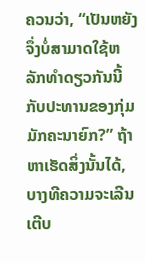ຄວນວ່າ, “ເປັນຫຍັງຈຶ່ງບໍ່ສາມາດໃຊ້ຫລັກທຳດຽວກັນນີ້ກັບປະທານຂອງກຸ່ມມັກຄະນາຍົກ?” ຖ້າຫາເຮັດສິ່ງນັ້ນໄດ້, ບາງທີຄວາມຈະເລີນເຕີບ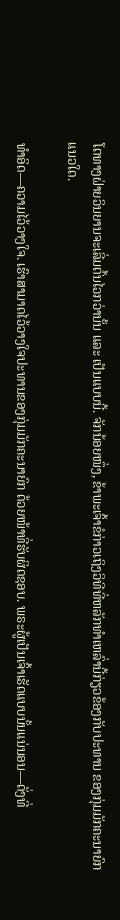ໂຕທາງຝ່າຍວິນຍານຈະເລີ່ມຕົ້ນໄວກວ່ານັ້ນ ແລະ ເປັນແບບນີ້. ຈັກນ້ອຍໜຶ່ງ, ຂ້າພະເຈົ້າຂໍກ່າວເຖິງວິທີທີ່ຫລັກທຳເຫລົ່ານີ້ກ່ຽວຂ້ອງກັບປະທານ ຂອງກຸ່ມມັກຄະນາຍົກແນວໃດ.

ທຳອິດ—ຄວາມໄວ້ວາງໃຈ. ເຮົາສາມາດໄວ້ວາງໃຈປະທານຂອງກຸ່ມມັກຄະນາຍົກ ດ້ວຍໜ້າທີ່ຮັບຜິດຊອບ. ພຣະຜູ້ເປັນເຈົ້າເຮັດແບບນັ້ນແນ່ນອນ—ດັ່ງທີ່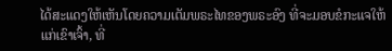ໄດ້ສະແດງໃຫ້ເຫັນໂດຍຄວາມເຕັມພຣະໄທຂອງພຣະອົງ ທີ່ຈະມອບຂໍກະແຈໃຫ້ແກ່ເຂົາເຈົ້າ, ທີ່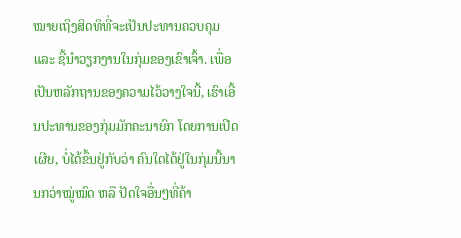ໝາຍເຖິງສິດທິທີ່ຈະເປັນປະທານຄວບຄຸມ ແລະ ຊີ້ນຳວຽກງານໃນກຸ່ມຂອງເຂົາເຈົ້າ. ເພື່ອເປັນຫລັກຖານຂອງຄວາມໄວ້ວາງໃຈນີ້, ເຮົາເອີ້ນປະທານຂອງກຸ່ມມັກຄະນາຍົກ ໂດຍການເປີດເຜີຍ, ບໍ່ໄດ້ຂຶ້ນຢູ່ກັບວ່າ ຄົນໃດໄດ້ຢູ່ໃນກຸ່ມນີ້ນານກວ່າໝູ່ໝົດ ຫລື ປັດໃຈອື່ນໆທີ່ຄ້າ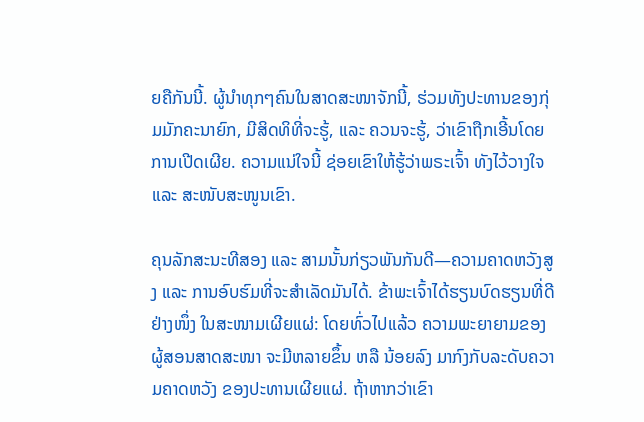ຍຄືກັນນີ້. ຜູ້ນຳທຸກໆຄົນໃນສາດສະໜາຈັກນີ້, ຮ່ວມທັງປະທານຂອງກຸ່ມມັກຄະນາຍົກ, ມີສິດທິທີ່ຈະຮູ້, ແລະ ຄວນຈະຮູ້, ວ່າເຂົາຖືກເອີ້ນໂດຍການເປີດເຜີຍ. ຄວາມແນ່ໃຈນີ້ ຊ່ອຍເຂົາໃຫ້ຮູ້ວ່າພຣະເຈົ້າ ທັງໄວ້ວາງໃຈ ແລະ ສະໜັບສະໜູນເຂົາ.

ຄຸນລັກສະນະທີສອງ ແລະ ສາມນັ້ນກ່ຽວພັນກັນດີ—ຄວາມຄາດຫວັງສູງ ແລະ ການອົບຮົມທີ່ຈະສຳເລັດມັນໄດ້. ຂ້າພະເຈົ້າໄດ້ຮຽນບົດຮຽນທີ່ດີຢ່າງໜຶ່ງ ໃນສະໜາມເຜີຍແຜ່: ໂດຍທົ່ວໄປແລ້ວ ຄວາມພະຍາຍາມຂອງຜູ້ສອນສາດສະໜາ ຈະມີຫລາຍຂຶ້ນ ຫລື ນ້ອຍລົງ ມາກົງກັບລະດັບຄວາມຄາດຫວັງ ຂອງປະທານເຜີຍແຜ່. ຖ້າຫາກວ່າເຂົາ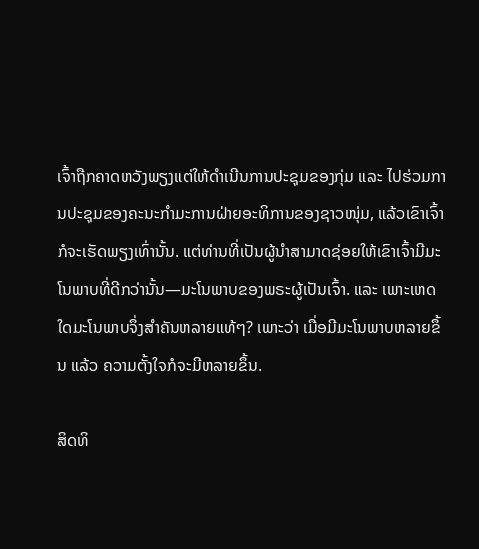ເຈົ້າຖືກຄາດຫວັງພຽງແຕ່ໃຫ້ດຳເນີນການປະຊຸມຂອງກຸ່ມ ແລະ ໄປຮ່ວມການປະຊຸມຂອງຄະນະກຳມະການຝ່າຍອະທິການຂອງຊາວໜຸ່ມ, ແລ້ວເຂົາເຈົ້າກໍຈະເຮັດພຽງເທົ່ານັ້ນ. ແຕ່ທ່ານທີ່ເປັນຜູ້ນຳສາມາດຊ່ອຍໃຫ້ເຂົາເຈົ້າມີມະໂນພາບທີ່ດີກວ່ານັ້ນ—ມະໂນພາບຂອງພຣະຜູ້ເປັນເຈົ້າ. ແລະ ເພາະເຫດໃດມະໂນພາບຈຶ່ງສຳຄັນຫລາຍແທ້ໆ? ເພາະວ່າ ເມື່ອມີມະໂນພາບຫລາຍຂຶ້ນ ແລ້ວ ຄວາມຕັ້ງໃຈກໍຈະມີຫລາຍຂຶ້ນ.

ສິດທິ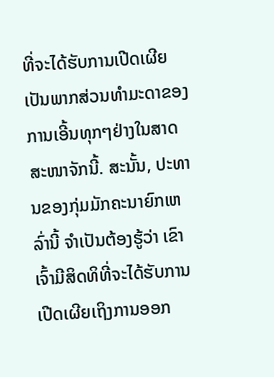ທີ່ຈະໄດ້ຮັບການເປີດເຜີຍ ເປັນພາກສ່ວນທຳມະດາຂອງການເອີ້ນທຸກໆຢ່າງໃນສາດສະໜາຈັກນີ້. ສະນັ້ນ, ປະທານຂອງກຸ່ມມັກຄະນາຍົກເຫລົ່ານີ້ ຈຳເປັນຕ້ອງຮູ້ວ່າ ເຂົາເຈົ້າມີສິດທິທີ່ຈະໄດ້ຮັບການເປີດເຜີຍເຖິງການອອກ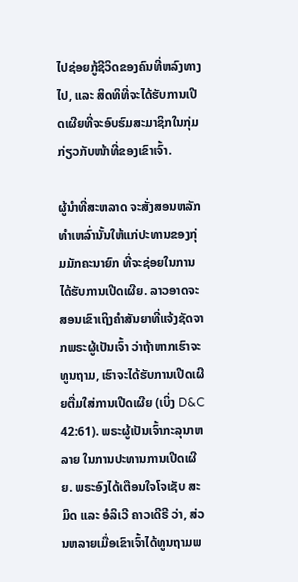ໄປຊ່ອຍກູ້ຊີວິດຂອງຄົນທີ່ຫລົງທາງໄປ, ແລະ ສິດທິທີ່ຈະໄດ້ຮັບການເປີດເຜີຍທີ່ຈະອົບຮົມສະມາຊິກໃນກຸ່ມກ່ຽວກັບໜ້າທີ່ຂອງເຂົາເຈົ້າ.

ຜູ້ນຳທີ່ສະຫລາດ ຈະສັ່ງສອນຫລັກທຳເຫລົ່ານັ້ນໃຫ້ແກ່ປະທານຂອງກຸ່ມມັກຄະນາຍົກ ທີ່ຈະຊ່ອຍໃນການໄດ້ຮັບການເປີດເຜີຍ. ລາວອາດຈະສອນເຂົາເຖິງຄຳສັນຍາທີ່ແຈ້ງຊັດຈາກພຣະຜູ້ເປັນເຈົ້າ ວ່າຖ້າຫາກເຮົາຈະທູນຖາມ, ເຮົາຈະໄດ້ຮັບການເປີດເຜີຍຕື່ມໃສ່ການເປີດເຜີຍ (ເບິ່ງ D&C 42:61). ພຣະຜູ້ເປັນເຈົ້າກະລຸນາຫລາຍ ໃນການປະທານການເປີດເຜີຍ. ພຣະອົງໄດ້ເຕືອນໃຈໂຈເຊັບ ສະມິດ ແລະ ອໍລິເວີ ຄາວເດີຣີ ວ່າ, ສ່ວນຫລາຍເມື່ອເຂົາເຈົ້າໄດ້ທູນຖາມພ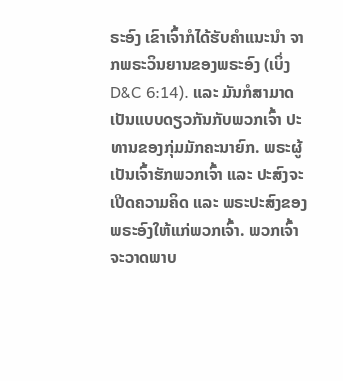ຣະອົງ ເຂົາເຈົ້າກໍໄດ້ຮັບຄຳແນະນຳ ຈາກພຣະວິນຍານຂອງພຣະອົງ (ເບິ່ງ D&C 6:14). ແລະ ມັນກໍສາມາດເປັນແບບດຽວກັນກັບພວກເຈົ້າ ປະທານຂອງກຸ່ມມັກຄະນາຍົກ. ພຣະຜູ້ເປັນເຈົ້າຮັກພວກເຈົ້າ ແລະ ປະສົງຈະເປີດຄວາມຄິດ ແລະ ພຣະປະສົງຂອງພຣະອົງໃຫ້ແກ່ພວກເຈົ້າ. ພວກເຈົ້າຈະວາດພາບ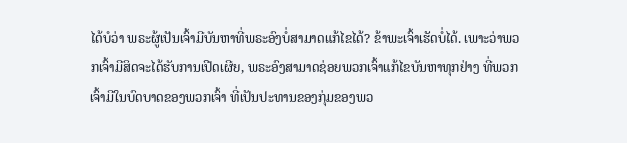ໄດ້ບໍວ່າ ພຣະຜູ້ເປັນເຈົ້າມີບັນຫາທີ່ພຣະອົງບໍ່ສາມາດແກ້ໄຂໄດ້? ຂ້າພະເຈົ້າເຮັດບໍ່ໄດ້. ເພາະວ່າພວກເຈົ້າມີສິດຈະໄດ້ຮັບການເປີດເຜີຍ, ພຣະອົງສາມາດຊ່ອຍພວກເຈົ້າແກ້ໄຂບັນຫາທຸກຢ່າງ ທີ່ພວກເຈົ້າມີໃນບົດບາດຂອງພວກເຈົ້າ ທີ່ເປັນປະທານຂອງກຸ່ມຂອງພວ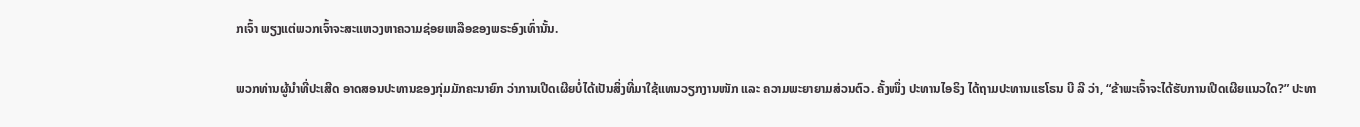ກເຈົ້າ ພຽງແຕ່ພວກເຈົ້າຈະສະແຫວງຫາຄວາມຊ່ອຍເຫລືອຂອງພຣະອົງເທົ່ານັ້ນ.

ພວກທ່ານຜູ້ນຳທີ່ປະເສີດ ອາດສອນປະທານຂອງກຸ່ມມັກຄະນາຍົກ ວ່າການເປີດເຜີຍບໍ່ໄດ້ເປັນສິ່ງທີ່ມາໃຊ້ແທນວຽກງານໜັກ ແລະ ຄວາມພະຍາຍາມສ່ວນຕົວ. ຄັ້ງໜຶ່ງ ປະທານໄອຣິງ ໄດ້ຖາມປະທານແຮໂຣນ ບີ ລີ ວ່າ, “ຂ້າພະເຈົ້າຈະໄດ້ຮັບການເປີດເຜີຍແນວໃດ?” ປະທາ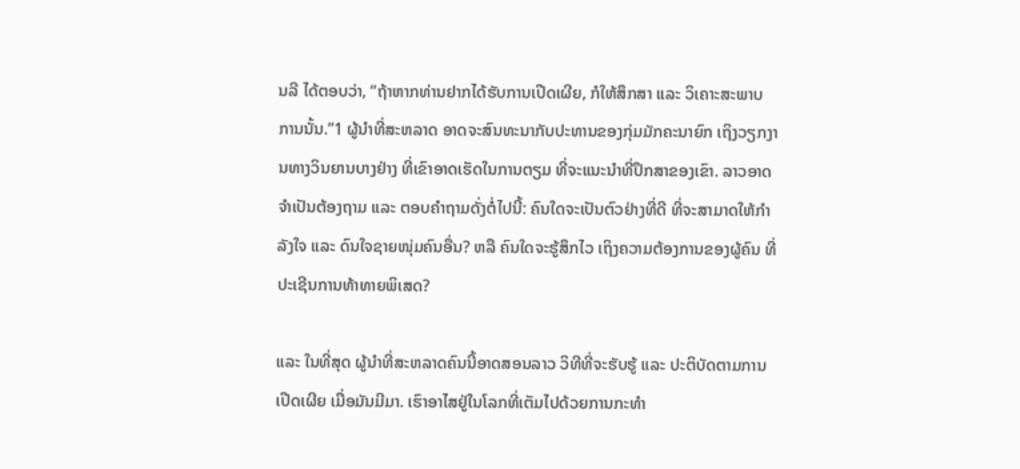ນລີ ໄດ້ຕອບວ່າ, “ຖ້າຫາກທ່ານຢາກໄດ້ຮັບການເປີດເຜີຍ, ກໍໃຫ້ສຶກສາ ແລະ ວິເຄາະສະພາບການນັ້ນ.”1 ຜູ້ນຳທີ່ສະຫລາດ ອາດຈະສົນທະນາກັບປະທານຂອງກຸ່ມມັກຄະນາຍົກ ເຖິງວຽກງານທາງວິນຍານບາງຢ່າງ ທີ່ເຂົາອາດເຮັດໃນການຕຽມ ທີ່ຈະແນະນຳທີ່ປຶກສາຂອງເຂົາ. ລາວອາດຈຳເປັນຕ້ອງຖາມ ແລະ ຕອບຄຳຖາມດັ່ງຕໍ່ໄປນີ້: ຄົນໃດຈະເປັນຕົວຢ່າງທີ່ດີ ທີ່ຈະສາມາດໃຫ້ກຳລັງໃຈ ແລະ ດົນໃຈຊາຍໜຸ່ມຄົນອື່ນ? ຫລື ຄົນໃດຈະຮູ້ສຶກໄວ ເຖິງຄວາມຕ້ອງການຂອງຜູ້ຄົນ ທີ່ປະເຊີນການທ້າທາຍພິເສດ?

ແລະ ໃນທີ່ສຸດ ຜູ້ນຳທີ່ສະຫລາດຄົນນີ້ອາດສອນລາວ ວິທີທີ່ຈະຮັບຮູ້ ແລະ ປະຕິບັດຕາມການເປີດເຜີຍ ເມື່ອມັນມີມາ. ເຮົາອາໄສຢູ່ໃນໂລກທີ່ເຕັມໄປດ້ວຍການກະທຳ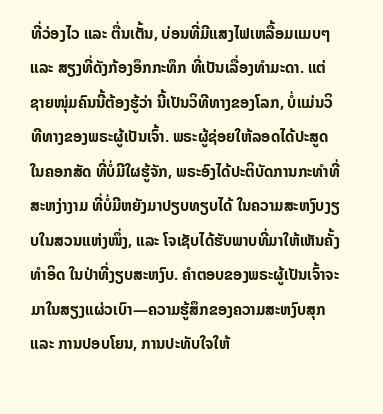ທີ່ວ່ອງໄວ ແລະ ຕື່ນເຕັ້ນ, ບ່ອນທີ່ມີແສງໄຟເຫລື້ອມແມບໆ ແລະ ສຽງທີ່ດັງກ້ອງອຶກກະທຶກ ທີ່ເປັນເລື່ອງທຳມະດາ. ແຕ່ຊາຍໜຸ່ມຄົນນີ້ຕ້ອງຮູ້ວ່າ ນີ້ເປັນວິທີທາງຂອງໂລກ, ບໍ່ແມ່ນວິທີທາງຂອງພຣະຜູ້ເປັນເຈົ້າ. ພຣະຜູ້ຊ່ອຍໃຫ້ລອດໄດ້ປະສູດໃນຄອກສັດ ທີ່ບໍ່ມີໃຜຮູ້ຈັກ, ພຣະອົງໄດ້ປະຕິບັດການກະທຳທີ່ສະຫງ່າງາມ ທີ່ບໍ່ມີຫຍັງມາປຽບທຽບໄດ້ ໃນຄວາມສະຫງົບງຽບໃນສວນແຫ່ງໜຶ່ງ, ແລະ ໂຈເຊັບໄດ້ຮັບພາບທີ່ມາໃຫ້ເຫັນຄັ້ງທຳອິດ ໃນປ່າທີ່ງຽບສະຫງົບ. ຄຳຕອບຂອງພຣະຜູ້ເປັນເຈົ້າຈະມາໃນສຽງແຜ່ວເບົາ—ຄວາມຮູ້ສຶກຂອງຄວາມສະຫງົບສຸກ ແລະ ການປອບໂຍນ, ການປະທັບໃຈໃຫ້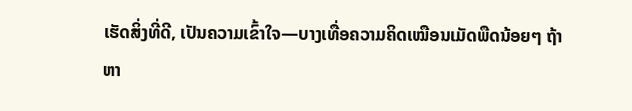ເຮັດສິ່ງທີ່ດີ, ເປັນຄວາມເຂົ້າໃຈ—ບາງເທື່ອຄວາມຄິດເໝືອນເມັດພືດນ້ອຍໆ ຖ້າຫາ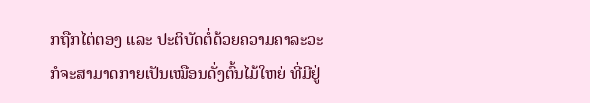ກຖືກໄຕ່ຕອງ ແລະ ປະຕິບັດຕໍ່ດ້ວຍຄວາມຄາລະວະ ກໍຈະສາມາດກາຍເປັນເໝືອນດັ່ງຕົ້ນໄມ້ໃຫຍ່ ທີ່ມີຢູ່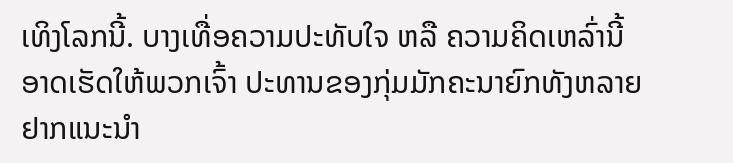ເທິງໂລກນີ້. ບາງເທື່ອຄວາມປະທັບໃຈ ຫລື ຄວາມຄິດເຫລົ່ານີ້ ອາດເຮັດໃຫ້ພວກເຈົ້າ ປະທານຂອງກຸ່ມມັກຄະນາຍົກທັງຫລາຍ ຢາກແນະນຳ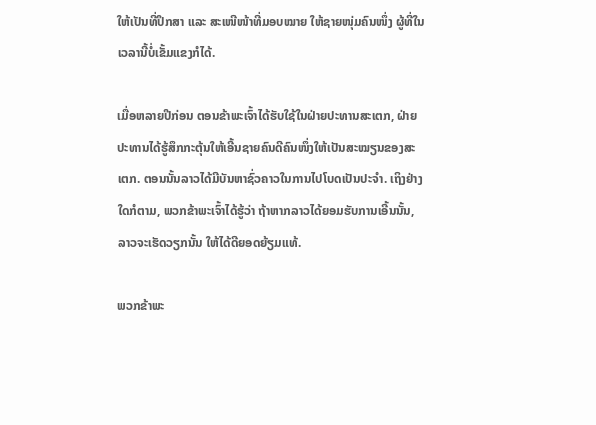ໃຫ້ເປັນທີ່ປຶກສາ ແລະ ສະເໜີໜ້າທີ່ມອບໝາຍ ໃຫ້ຊາຍໜຸ່ມຄົນໜຶ່ງ ຜູ້ທີ່ໃນເວລານີ້ບໍ່ເຂັ້ມແຂງກໍໄດ້.

ເມື່ອຫລາຍປີກ່ອນ ຕອນຂ້າພະເຈົ້າໄດ້ຮັບໃຊ້ໃນຝ່າຍປະທານສະເຕກ, ຝ່າຍປະທານໄດ້ຮູ້ສຶກກະຕຸ້ນໃຫ້ເອີ້ນຊາຍຄົນດີຄົນໜຶ່ງໃຫ້ເປັນສະໝຽນຂອງສະເຕກ. ຕອນນັ້ນລາວໄດ້ມີບັນຫາຊົ່ວຄາວໃນການໄປໂບດເປັນປະຈຳ. ເຖິງຢ່າງໃດກໍຕາມ, ພວກຂ້າພະເຈົ້າໄດ້ຮູ້ວ່າ ຖ້າຫາກລາວໄດ້ຍອມຮັບການເອີ້ນນັ້ນ, ລາວຈະເຮັດວຽກນັ້ນ ໃຫ້ໄດ້ດີຍອດຍ້ຽມແທ້.

ພວກຂ້າພະ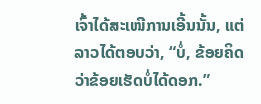ເຈົ້າໄດ້ສະເໜີການເອີ້ນນັ້ນ, ແຕ່ລາວໄດ້ຕອບວ່າ, “ບໍ່, ຂ້ອຍຄິດວ່າຂ້ອຍເຮັດບໍ່ໄດ້ດອກ.”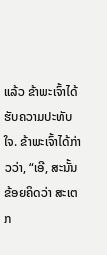ແລ້ວ ຂ້າພະເຈົ້າໄດ້ຮັບຄວາມປະທັບໃຈ. ຂ້າພະເຈົ້າໄດ້ກ່າວວ່າ, “ເອີ, ສະນັ້ນ ຂ້ອຍຄິດວ່າ ສະເຕກ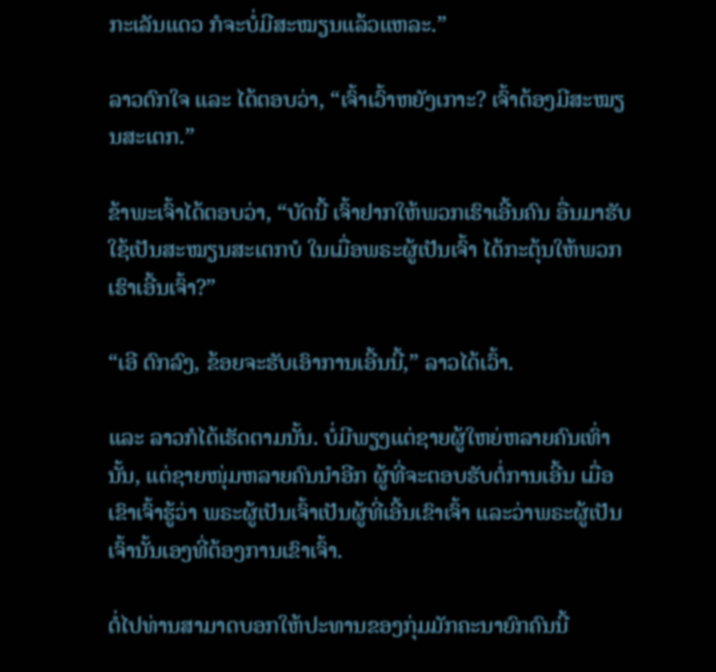ກະເລັນແດວ ກໍຈະບໍ່ມີສະໝຽນແລ້ວແຫລະ.”

ລາວຕົກໃຈ ແລະ ໄດ້ຕອບວ່າ, “ເຈົ້າເວົ້າຫຍັງເກາະ? ເຈົ້າຕ້ອງມີສະໝຽນສະເຕກ.”

ຂ້າພະເຈົ້າໄດ້ຕອບວ່າ, “ບັດນີ້ ເຈົ້າຢາກໃຫ້ພວກເຮົາເອີ້ນຄົນ ອື່ນມາຮັບໃຊ້ເປັນສະໝຽນສະເຕກບໍ ໃນເມື່ອພຣະຜູ້ເປັນເຈົ້າ ໄດ້ກະຕຸ້ນໃຫ້ພວກເຮົາເອີ້ນເຈົ້າ?”

“ເອີ ຕົກລົງ, ຂ້ອຍຈະຮັບເອົາການເອີ້ນນີ້,” ລາວໄດ້ເວົ້າ.

ແລະ ລາວກໍໄດ້ເຮັດຕາມນັ້ນ. ບໍ່ມີພຽງແຕ່ຊາຍຜູ້ໃຫຍ່ຫລາຍຄົນເທົ່ານັ້ນ, ແຕ່ຊາຍໜຸ່ມຫລາຍຄົນນຳອີກ ຜູ້ທີ່ຈະຕອບຮັບຕໍ່ການເອີ້ນ ເມື່ອເຂົາເຈົ້າຮູ້ວ່າ ພຣະຜູ້ເປັນເຈົ້າເປັນຜູ້ທີ່ເອີ້ນເຂົາເຈົ້າ ແລະວ່າພຣະຜູ້ເປັນເຈົ້ານັ້ນເອງທີ່ຕ້ອງການເຂົາເຈົ້າ.

ຕໍ່ໄປທ່ານສາມາດບອກໃຫ້ປະທານຂອງກຸ່ມມັກຄະນາຍົກຄົນນີ້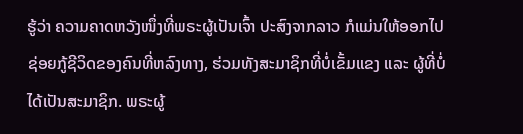ຮູ້ວ່າ ຄວາມຄາດຫວັງໜຶ່ງທີ່ພຣະຜູ້ເປັນເຈົ້າ ປະສົງຈາກລາວ ກໍແມ່ນໃຫ້ອອກໄປຊ່ອຍກູ້ຊີວິດຂອງຄົນທີ່ຫລົງທາງ, ຮ່ວມທັງສະມາຊິກທີ່ບໍ່ເຂັ້ມແຂງ ແລະ ຜູ້ທີ່ບໍ່ໄດ້ເປັນສະມາຊິກ. ພຣະຜູ້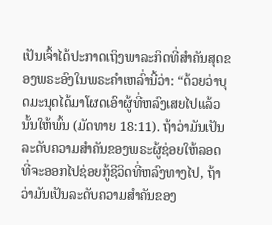ເປັນເຈົ້າໄດ້ປະກາດເຖິງພາລະກິດທີ່ສຳຄັນສຸດຂອງພຣະອົງໃນພຣະຄຳເຫລົ່ານີ້ວ່າ: “ດ້ວຍວ່າບຸດມະນຸດໄດ້ມາໂຜດເອົາຜູ້ທີ່ຫລົງເສຍໄປແລ້ວນັ້ນໃຫ້ພົ້ນ (ມັດທາຍ 18:11). ຖ້າວ່າມັນເປັນລະດັບຄວາມສຳຄັນຂອງພຣະຜູ້ຊ່ອຍໃຫ້ລອດ ທີ່ຈະອອກໄປຊ່ອຍກູ້ຊີວິດທີ່ຫລົງທາງໄປ, ຖ້າວ່າມັນເປັນລະດັບຄວາມສຳຄັນຂອງ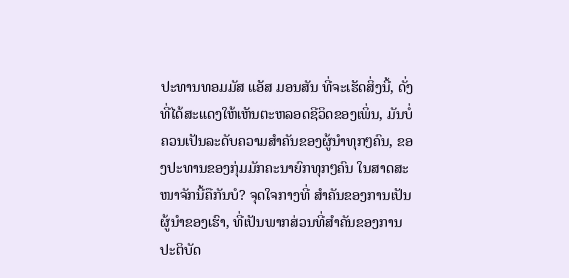ປະທານທອມມັສ ແອັສ ມອນສັນ ທີ່ຈະເຮັດສິ່ງນີ້, ດັ່ງທີ່ໄດ້ສະແດງໃຫ້ເຫັນຕະຫລອດຊີວິດຂອງເພິ່ນ, ມັນບໍ່ຄວນເປັນລະດັບຄວາມສຳຄັນຂອງຜູ້ນຳທຸກໆຄົນ, ຂອງປະທານຂອງກຸ່ມມັກຄະນາຍົກທຸກໆຄົນ ໃນສາດສະໜາຈັກນີ້ຄືກັນບໍ? ຈຸດໃຈກາງທີ່ ສຳຄັນຂອງການເປັນຜູ້ນຳຂອງເຮົາ, ທີ່ເປັນພາກສ່ວນທີ່ສຳຄັນຂອງການປະຕິບັດ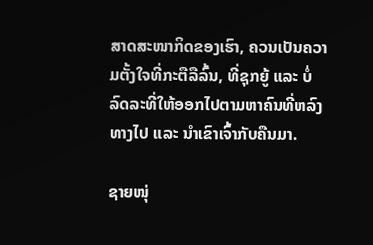ສາດສະໜາກິດຂອງເຮົາ, ຄວນເປັນຄວາມຕັ້ງໃຈທີ່ກະຕືລືລົ້ນ, ທີ່ຊຸກຍູ້ ແລະ ບໍ່ລົດລະທີ່ໃຫ້ອອກໄປຕາມຫາຄົນທີ່ຫລົງທາງໄປ ແລະ ນຳເຂົາເຈົ້າກັບຄືນມາ.

ຊາຍໜຸ່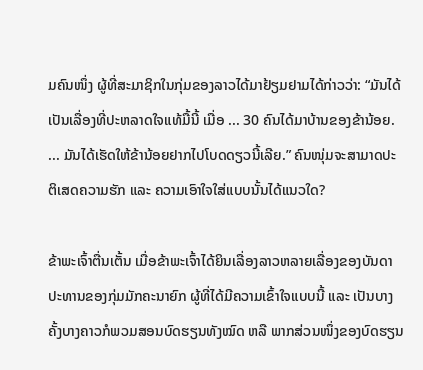ມຄົນໜຶ່ງ ຜູ້ທີ່ສະມາຊິກໃນກຸ່ມຂອງລາວໄດ້ມາຢ້ຽມຢາມໄດ້ກ່າວວ່າ: “ມັນໄດ້ເປັນເລື່ອງທີ່ປະຫລາດໃຈແທ້ມື້ນີ້ ເມື່ອ ... 30 ຄົນໄດ້ມາບ້ານຂອງຂ້ານ້ອຍ. ... ມັນໄດ້ເຮັດໃຫ້ຂ້ານ້ອຍຢາກໄປໂບດດຽວນີ້ເລີຍ.” ຄົນໜຸ່ມຈະສາມາດປະຕິເສດຄວາມຮັກ ແລະ ຄວາມເອົາໃຈໃສ່ແບບນັ້ນໄດ້ແນວໃດ?

ຂ້າພະເຈົ້າຕື່ນເຕັ້ນ ເມື່ອຂ້າພະເຈົ້າໄດ້ຍິນເລື່ອງລາວຫລາຍເລື່ອງຂອງບັນດາປະທານຂອງກຸ່ມມັກຄະນາຍົກ ຜູ້ທີ່ໄດ້ມີຄວາມເຂົ້າໃຈແບບນີ້ ແລະ ເປັນບາງຄັ້ງບາງຄາວກໍພວມສອນບົດຮຽນທັງໝົດ ຫລື ພາກສ່ວນໜຶ່ງຂອງບົດຮຽນ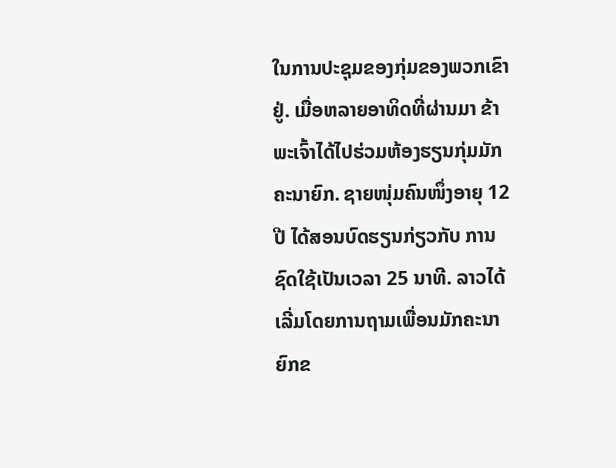ໃນການປະຊຸມຂອງກຸ່ມຂອງພວກເຂົາຢູ່. ເມື່ອຫລາຍອາທິດທີ່ຜ່ານມາ ຂ້າພະເຈົ້າໄດ້ໄປຮ່ວມຫ້ອງຮຽນກຸ່ມມັກຄະນາຍົກ. ຊາຍໜຸ່ມຄົນໜຶ່ງອາຍຸ 12 ປີ ໄດ້ສອນບົດຮຽນກ່ຽວກັບ ການຊົດໃຊ້ເປັນເວລາ 25 ນາທີ. ລາວໄດ້ເລີ່ມໂດຍການຖາມເພື່ອນມັກຄະນາຍົກຂ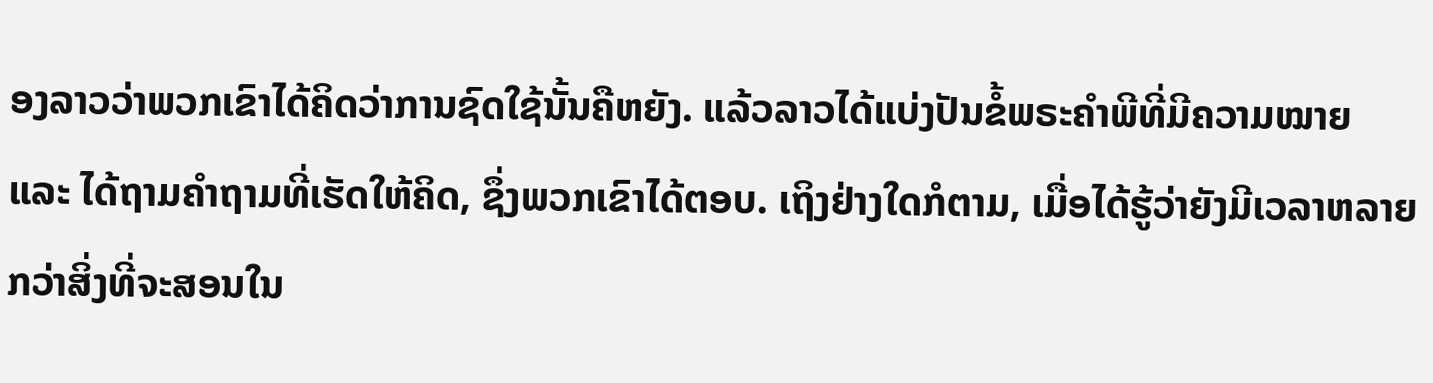ອງລາວວ່າພວກເຂົາໄດ້ຄິດວ່າການຊົດໃຊ້ນັ້ນຄືຫຍັງ. ແລ້ວລາວໄດ້ແບ່ງປັນຂໍ້ພຣະຄຳພີທີ່ມີຄວາມໝາຍ ແລະ ໄດ້ຖາມຄຳຖາມທີ່ເຮັດໃຫ້ຄິດ, ຊຶ່ງພວກເຂົາໄດ້ຕອບ. ເຖິງຢ່າງໃດກໍຕາມ, ເມື່ອໄດ້ຮູ້ວ່າຍັງມີເວລາຫລາຍກວ່າສິ່ງທີ່ຈະສອນໃນ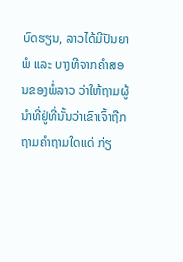ບົດຮຽນ, ລາວໄດ້ມີປັນຍາພໍ ແລະ ບາງທີຈາກຄຳສອນຂອງພໍ່ລາວ ວ່າໃຫ້ຖາມຜູ້ນຳທີ່ຢູ່ທີ່ນັ້ນວ່າເຂົາເຈົ້າຖືກຖາມຄຳຖາມໃດແດ່ ກ່ຽ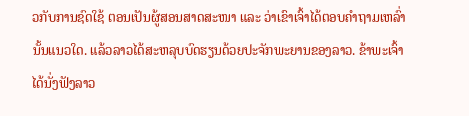ວກັບການຊົດໃຊ້ ຕອນເປັນຜູ້ສອນສາດສະໜາ ແລະ ວ່າເຂົາເຈົ້າໄດ້ຕອບຄຳຖາມເຫລົ່ານັ້ນແນວໃດ. ແລ້ວລາວໄດ້ສະຫລຸບບົດຮຽນດ້ວຍປະຈັກພະຍານຂອງລາວ. ຂ້າພະເຈົ້າໄດ້ນັ່ງຟັງລາວ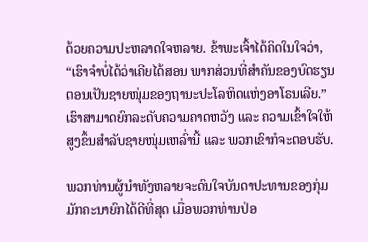ດ້ວຍຄວາມປະຫລາດໃຈຫລາຍ. ຂ້າພະເຈົ້າໄດ້ຄິດໃນໃຈວ່າ, “ເຮົາຈຳບໍ່ໄດ້ວ່າເຄີຍໄດ້ສອນ ພາກສ່ວນທີ່ສຳຄັນຂອງບົດຮຽນຕອນເປັນຊາຍໜຸ່ມຂອງຖານະປະໂລຫິດແຫ່ງອາໂຣນເລີຍ.” ເຮົາສາມາດຍົກລະດັບຄວາມຄາດຫວັງ ແລະ ຄວາມເຂົ້າໃຈໃຫ້ສູງຂຶ້ນສຳລັບຊາຍໜຸ່ມເຫລົ່ານີ້ ແລະ ພວກເຂົາກໍຈະຕອບຮັບ.

ພວກທ່ານຜູ້ນຳທັງຫລາຍຈະດົນໃຈບັນດາປະທານຂອງກຸ່ມມັກຄະນາຍົກໄດ້ດີທີ່ສຸດ ເມື່ອພວກທ່ານປ່ອ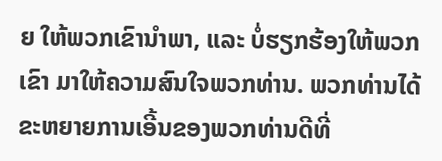ຍ ໃຫ້ພວກເຂົານຳພາ, ແລະ ບໍ່ຮຽກຮ້ອງໃຫ້ພວກເຂົາ ມາໃຫ້ຄວາມສົນໃຈພວກທ່ານ. ພວກທ່ານໄດ້ຂະຫຍາຍການເອີ້ນຂອງພວກທ່ານດີທີ່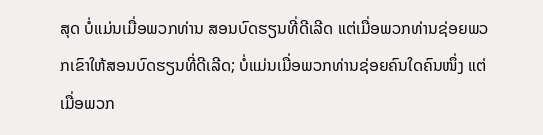ສຸດ ບໍ່ແມ່ນເມື່ອພວກທ່ານ ສອນບົດຮຽນທີ່ດີເລີດ ແຕ່ເມື່ອພວກທ່ານຊ່ອຍພວກເຂົາໃຫ້ສອນບົດຮຽນທີ່ດີເລີດ; ບໍ່ແມ່ນເມື່ອພວກທ່ານຊ່ອຍຄົນໃດຄົນໜຶ່ງ ແຕ່ເມື່ອພວກ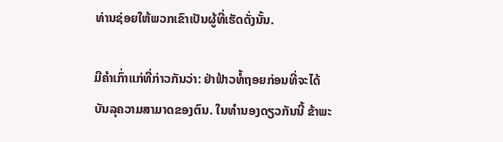ທ່ານຊ່ອຍໃຫ້ພວກເຂົາເປັນຜູ້ທີ່ເຮັດດັ່ງນັ້ນ.

ມີຄຳເກົ່າແກ່ທີ່ກ່າວກັນວ່າ: ຢ່າຟ້າວທໍ້ຖອຍກ່ອນທີ່ຈະໄດ້ບັນລຸຄວາມສາມາດຂອງຕົນ. ໃນທຳນອງດຽວກັນນີ້ ຂ້າພະ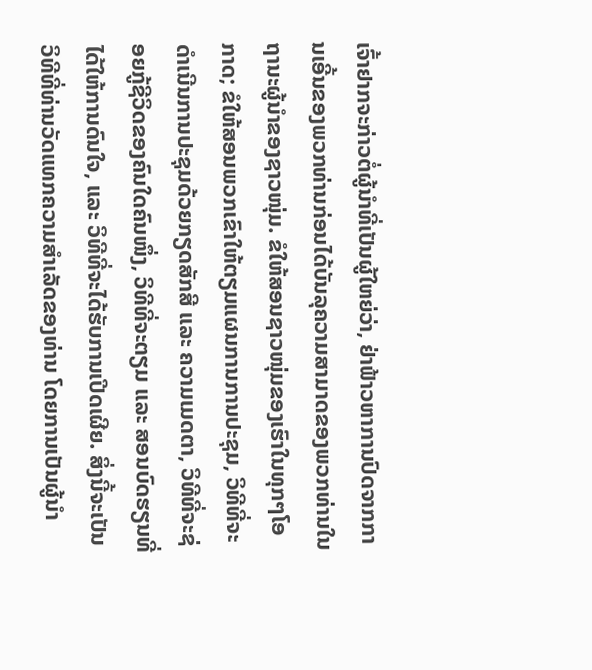ເຈົ້າຢາກຈະກ່າວຕໍ່ຜູ້ນຳທີ່ເປັນຜູ້ໃຫຍ່ວ່າ, ຢ່າຟ້າວຫາການປົດຈາກການເອີ້ນຂອງພວກທ່ານກ່ອນໄດ້ບັນລຸຄວາມສາມາດຂອງພວກທ່ານໃນຖານະຜູ້ນຳຂອງຊາວໜຸ່ມ. ຂໍໃຫ້ສອນຊາວໜຸ່ມຂອງເຮົາໃນທຸກໆໂອກາດ; ຂໍໃຫ້ສອນພວກເຂົາໃຫ້ຕຽມແຜນການການປະຊຸມ, ວິທີທີ່ຈະດຳເນີນການປະຊຸມດ້ວຍກຽດສັກສີ ແລະ ຄວາມເມດຕາ, ວິທີທີ່ຈະຊ່ອຍກູ້ຊີວິດຂອງຄົນໃດຄົນໜຶ່ງ, ວິທີທີ່ຈະຕຽມ ແລະ ສອນບົດຮຽນທີ່ໄດ້ໃຫ້ການດົນໃຈ, ແລະ ວິທີທີ່ຈະໄດ້ຮັບການເປີດເຜີຍ. ສິ່ງນີ້ຈະເປັນວິທີທີ່ທ່ານວັດແທກຄວາມສຳເລັດຂອງທ່ານ ໂດຍການເປັນຜູ້ນຳ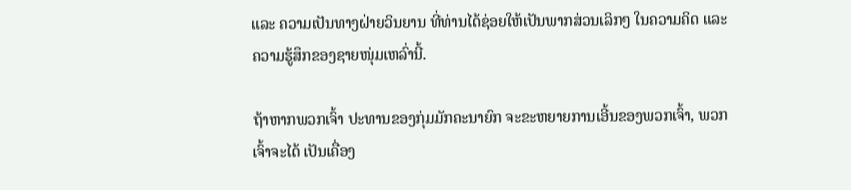ແລະ ຄວາມເປັນທາງຝ່າຍວິນຍານ ທີ່ທ່ານໄດ້ຊ່ອຍໃຫ້ເປັນພາກສ່ວນເລິກໆ ໃນຄວາມຄິດ ແລະ ຄວາມຮູ້ສຶກຂອງຊາຍໜຸ່ມເຫລົ່ານີ້.

ຖ້າຫາກພວກເຈົ້າ ປະທານຂອງກຸ່ມມັກຄະນາຍົກ ຈະຂະຫຍາຍການເອີ້ນຂອງພວກເຈົ້າ, ພວກເຈົ້າຈະໄດ້ ເປັນເຄື່ອງ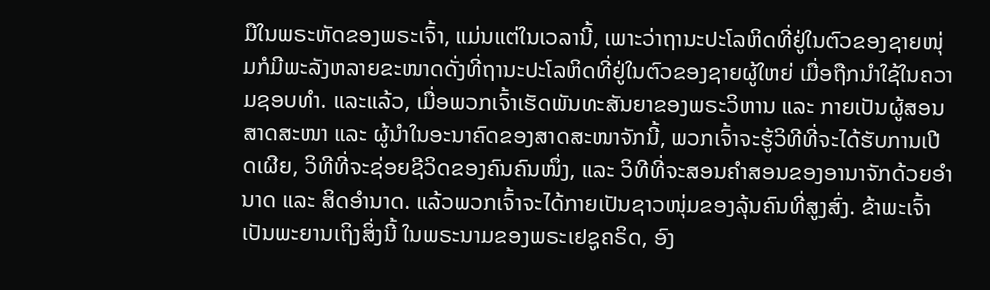ມືໃນພຣະຫັດຂອງພຣະເຈົ້າ, ແມ່ນແຕ່ໃນເວລານີ້, ເພາະວ່າຖານະປະໂລຫິດທີ່ຢູ່ໃນຕົວຂອງຊາຍໜຸ່ມກໍມີພະລັງຫລາຍຂະໜາດດັ່ງທີ່ຖານະປະໂລຫິດທີ່ຢູ່ໃນຕົວຂອງຊາຍຜູ້ໃຫຍ່ ເມື່ອຖືກນຳໃຊ້ໃນຄວາມຊອບທຳ. ແລະແລ້ວ, ເມື່ອພວກເຈົ້າເຮັດພັນທະສັນຍາຂອງພຣະວິຫານ ແລະ ກາຍເປັນຜູ້ສອນສາດສະໜາ ແລະ ຜູ້ນຳໃນອະນາຄົດຂອງສາດສະໜາຈັກນີ້, ພວກເຈົ້າຈະຮູ້ວິທີທີ່ຈະໄດ້ຮັບການເປີດເຜີຍ, ວິທີທີ່ຈະຊ່ອຍຊີວິດຂອງຄົນຄົນໜຶ່ງ, ແລະ ວິທີທີ່ຈະສອນຄຳສອນຂອງອານາຈັກດ້ວຍອຳນາດ ແລະ ສິດອຳນາດ. ແລ້ວພວກເຈົ້າຈະໄດ້ກາຍເປັນຊາວໜຸ່ມຂອງລຸ້ນຄົນທີ່ສູງສົ່ງ. ຂ້າພະເຈົ້າເປັນພະຍານເຖິງສິ່ງນີ້ ໃນພຣະນາມຂອງພຣະເຢຊູຄຣິດ, ອົງ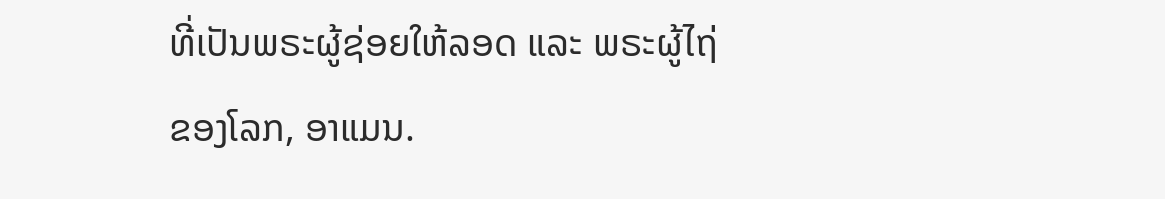ທີ່ເປັນພຣະຜູ້ຊ່ອຍໃຫ້ລອດ ແລະ ພຣະຜູ້ໄຖ່ຂອງໂລກ, ອາແມນ.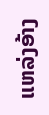ແຫລ່ງອ້າງ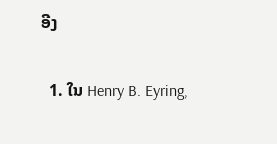ອີງ

  1. ໃນ Henry B. Eyring,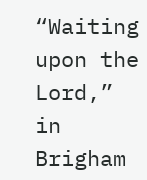“Waiting upon the Lord,” in Brigham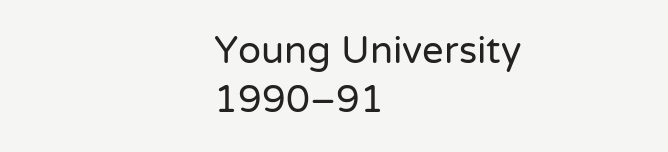Young University 1990–91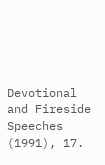Devotional and Fireside Speeches (1991), 17.